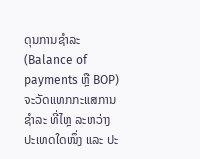ດຸນການຊຳລະ (Balance of payments ຫຼື BOP) ຈະວັດແທກກະແສການຊຳລະ ທີ່ໄຫຼ ລະຫວ່າງ ປະເທດໃດໜຶ່ງ ແລະ ປະ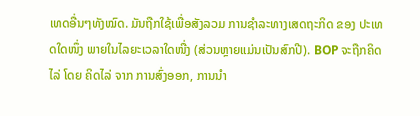ເທດອື່ນໆທັງໝົດ. ມັນຖືກໃຊ້ເພື່ອສັງລວມ ການຊຳລະທາງເສດຖະກິດ ຂອງ ປະເທດໃດໜຶ່ງ ພາຍໃນໄລຍະເວລາໃດໜື່ງ (ສ່ວນຫຼາຍແມ່ນເປັນສົກປີ). BOP ຈະຖືກຄິດໄລ່ ໂດຍ ຄິດໄລ່ ຈາກ ການສົ່ງອອກ, ການນຳ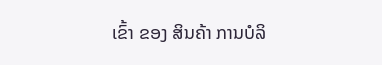ເຂົ້າ ຂອງ ສິນຄ້າ ການບໍລິ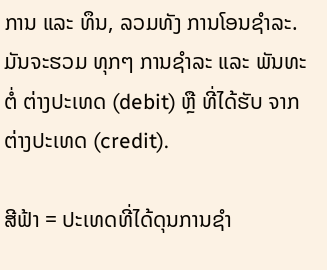ການ ແລະ ທຶນ, ລວມທັງ ການໂອນຊຳລະ. ມັນຈະຮວມ ທຸກໆ ການຊຳລະ ແລະ ພັນທະ ຕໍ່ ຕ່າງປະເທດ (debit) ຫຼື ທີ່ໄດ້ຮັບ ຈາກ ຕ່າງປະເທດ (credit).

ສີຟ້າ = ປະເທດທີ່ໄດ້ດຸນການຊຳ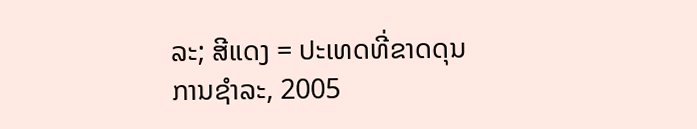ລະ; ສີແດງ = ປະເທດທີ່ຂາດດຸນການຊຳລະ, 2005